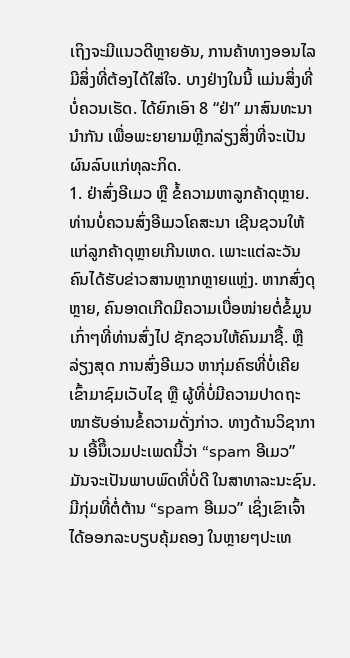ເຖິງຈະມີແນວດີຫຼາຍອັນ, ການຄ້າທາງອອນໄລ ມີສິ່ງທີ່ຕ້ອງໄດ້ໃສ່ໃຈ. ບາງຢ່າງໃນນີ້ ແມ່ນສິ່ງທີ່ບໍ່ຄວນເຮັດ. ໄດ້ຍົກເອົາ 8 “ຢ່າ” ມາສົນທະນານຳກັນ ເພື່ອພະຍາຍາມຫຼີກລ່ຽງສິ່ງທີ່ຈະເປັນຜົນລົບແກ່ທຸລະກິດ.
1. ຢ່າສົ່ງອີເມວ ຫຼື ຂໍ້ຄວາມຫາລູກຄ້າດຸຫຼາຍ. ທ່ານບໍ່ຄວນສົ່ງອີເມວໂຄສະນາ ເຊີນຊວນໃຫ້ແກ່ລູກຄ້າດຸຫຼາຍເກີນເຫດ. ເພາະແຕ່ລະວັນ ຄົນໄດ້ຮັບຂ່າວສານຫຼາກຫຼາຍແຫຼ່ງ. ຫາກສົ່ງດຸຫຼາຍ, ຄົນອາດເກີດມີຄວາມເບື່ອໜ່າຍຕໍ່ຂໍ້ມູນເກົ່າໆທີ່ທ່ານສົ່ງໄປ ຊັກຊວນໃຫ້ຄົນມາຊື້. ຫຼືລ່ຽງສຸດ ການສົ່ງອີເມວ ຫາກຸ່ມຄົຮທີ່ບໍ່ເຄີຍເຂົ້າມາຊົມເວັບໄຊ ຫຼື ຜູ້ທີ່ບໍ່ມີຄວາມປາດຖະໜາຮັບອ່ານຂໍ້ຄວາມດັ່ງກ່າວ. ທາງດ້ານວິຊາການ ເອີ້ນຶີເວມປະເພດນີ້ວ່າ “spam ອີເມວ” ມັນຈະເປັນພາບພົດທີ່ບໍ່ດີ ໃນສາທາລະນະຊົນ. ມີກຸ່ມທີ່ຕໍ່ຕ້ານ “spam ອີເມວ” ເຊິ່ງເຂົາເຈົ້າໄດ້ອອກລະບຽບຄຸ້ມຄອງ ໃນຫຼາຍໆປະເທ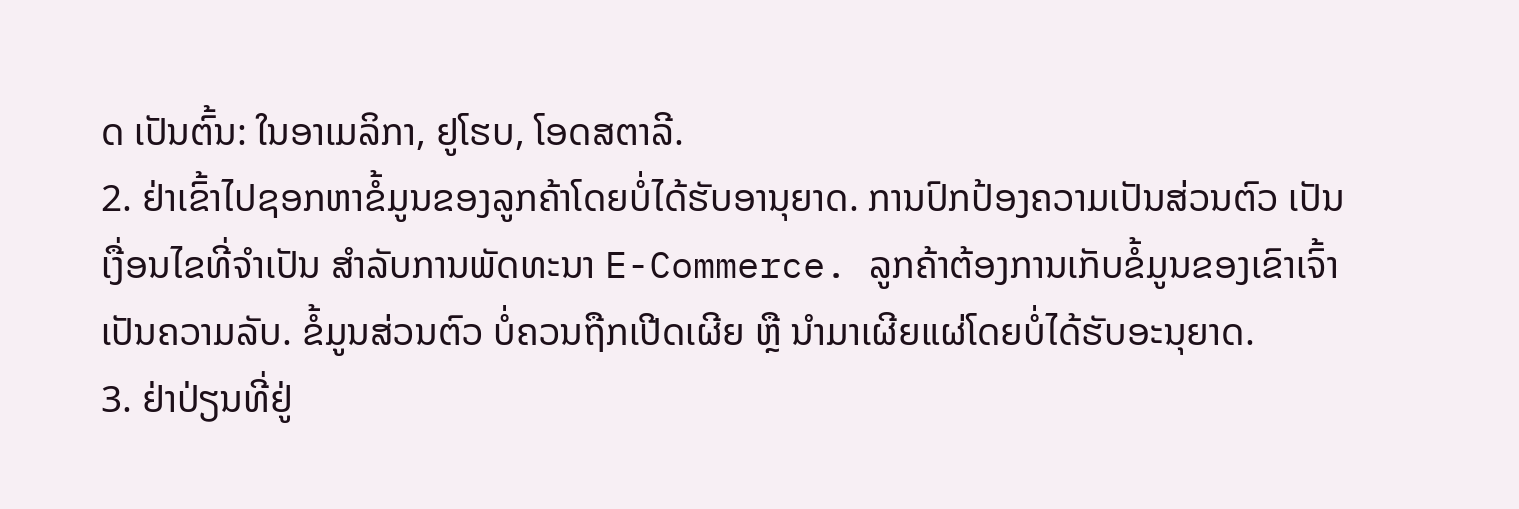ດ ເປັນຕົ້ນ: ໃນອາເມລິກາ, ຢູໂຮບ, ໂອດສຕາລີ.
2. ຢ່າເຂົ້າໄປຊອກຫາຂໍ້ມູນຂອງລູກຄ້າໂດຍບໍ່ໄດ້ຮັບອານຸຍາດ. ການປົກປ້ອງຄວາມເປັນສ່ວນຕົວ ເປັນເງື່ອນໄຂທີ່ຈຳເປັນ ສຳລັບການພັດທະນາ E-Commerce. ລູກຄ້າຕ້ອງການເກັບຂໍ້ມູນຂອງເຂົາເຈົ້າ ເປັນຄວາມລັບ. ຂໍ້ມູນສ່ວນຕົວ ບໍ່ຄວນຖືກເປີດເຜີຍ ຫຼື ນຳມາເຜີຍແຜ່ໂດຍບໍ່ໄດ້ຮັບອະນຸຍາດ.
3. ຢ່າປ່ຽນທີ່ຢູ່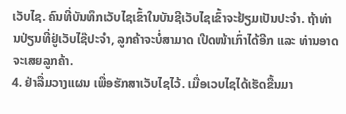ເວັບໄຊ. ຄົນທີ່ບັນທຶກເວັບໄຊເຂົ້າໃນບັນຊີເວັບໄຊເຂົ້າຈະຢ້ຽມເປັນປະຈຳ. ຖ້າທ່ານປ່ຽນທີ່ຢູ່ເວັບໄຊ໊ປະຈຳ, ລູກຄ້າຈະບໍ່ສາມາດ ເປີດໜ້າເກົ່າໄດ້ອີກ ແລະ ທ່ານອາດຈະເສຍລູກຄ້າ.
4. ຢ່າລື່ມວາງແຜນ ເພື່ອຮັກສາເວັບໄຊໄວ້. ເມື່ອເວບໄຊໄດ້ເຮັດຂື້ນມາ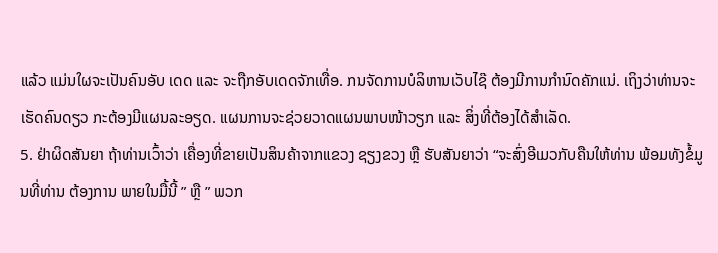ແລ້ວ ແມ່ນໃຜຈະເປັນຄົນອັບ ເດດ ແລະ ຈະຖືກອັບເດດຈັກເທື່ອ. ກນຈັດການບໍລິຫານເວັບໄຊ໊ ຕ້ອງມີການກຳນົດຄັກແນ່. ເຖິງວ່າທ່ານຈະເຮັດຄົນດຽວ ກະຕ້ອງມີແຜນລະອຽດ. ແຜນການຈະຊ່ວຍວາດແຜນພາບໜ້າວຽກ ແລະ ສິ່ງທີ່ຕ້ອງໄດ້ສຳເລັດ.
5. ຢ່າຜິດສັນຍາ ຖ້າທ່ານເວົ້າວ່າ ເຄື່ອງທີ່ຂາຍເປັນສິນຄ້າຈາກແຂວງ ຊຽງຂວງ ຫຼື ຮັບສັນຍາວ່າ “ຈະສົ່ງອີເມວກັບຄືນໃຫ້ທ່ານ ພ້ອມທັງຂໍ້ມູນທີ່ທ່ານ ຕ້ອງການ ພາຍໃນມື້ນີ້ ” ຫຼື ” ພວກ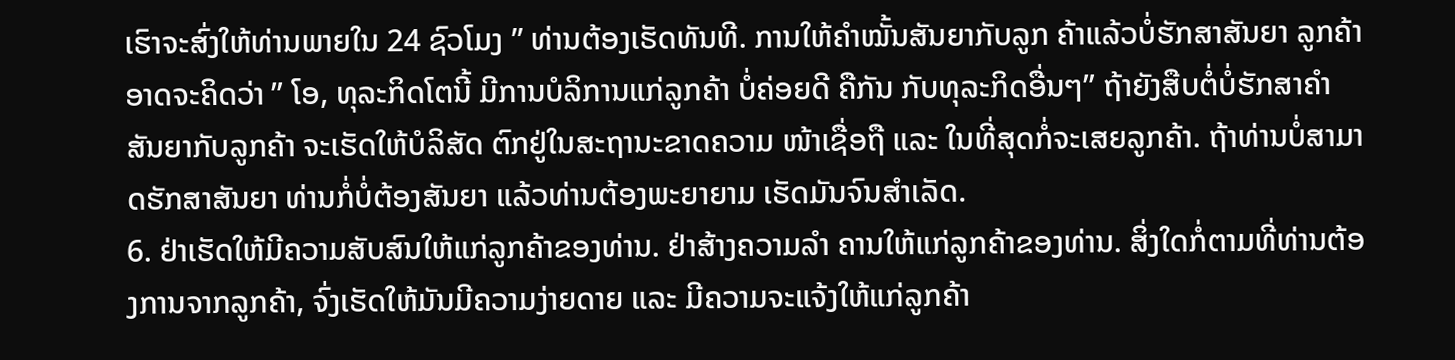ເຮົາຈະສົ່ງໃຫ້ທ່ານພາຍໃນ 24 ຊົວໂມງ ” ທ່ານຕ້ອງເຮັດທັນທີ. ການໃຫ້ຄຳໝັ້ນສັນຍາກັບລູກ ຄ້າແລ້ວບໍ່ຮັກສາສັນຍາ ລູກຄ້າອາດຈະຄິດວ່າ ” ໂອ, ທຸລະກິດໂຕນີ້ ມີການບໍລິການແກ່ລູກຄ້າ ບໍ່ຄ່ອຍດີ ຄືກັນ ກັບທຸລະກິດອື່ນໆ” ຖ້າຍັງສືບຕໍ່ບໍ່ຮັກສາຄຳສັນຍາກັບລູກຄ້າ ຈະເຮັດໃຫ້ບໍລິສັດ ຕົກຢູ່ໃນສະຖານະຂາດຄວາມ ໜ້າເຊື່ອຖື ແລະ ໃນທີ່ສຸດກໍ່ຈະເສຍລູກຄ້າ. ຖ້າທ່ານບໍ່ສາມາດຮັກສາສັນຍາ ທ່ານກໍ່ບໍ່ຕ້ອງສັນຍາ ແລ້ວທ່ານຕ້ອງພະຍາຍາມ ເຮັດມັນຈົນສຳເລັດ.
6. ຢ່າເຮັດໃຫ້ມີຄວາມສັບສົນໃຫ້ແກ່ລູກຄ້າຂອງທ່ານ. ຢ່າສ້າງຄວາມລຳ ຄານໃຫ້ແກ່ລູກຄ້າຂອງທ່ານ. ສິ່ງໃດກໍ່ຕາມທີ່ທ່ານຕ້ອງການຈາກລູກຄ້າ, ຈົ່ງເຮັດໃຫ້ມັນມີຄວາມງ່າຍດາຍ ແລະ ມີຄວາມຈະແຈ້ງໃຫ້ແກ່ລູກຄ້າ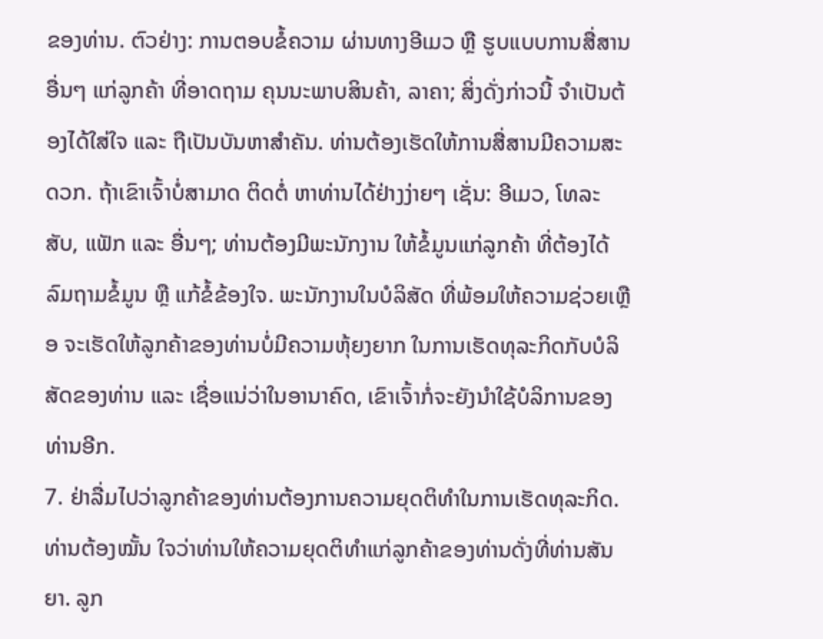ຂອງທ່ານ. ຕົວຢ່າງ: ການຕອບຂໍ້ຄວາມ ຜ່ານທາງອີເມວ ຫຼື ຮູບແບບການສື່ສານອື່ນໆ ແກ່ລູກຄ້າ ທີ່ອາດຖາມ ຄຸນນະພາບສິນຄ້າ, ລາຄາ; ສິ່ງດັ່ງກ່າວນີ້ ຈຳເປັນຕ້ອງໄດ້ໃສ່ໃຈ ແລະ ຖືເປັນບັນຫາສຳຄັນ. ທ່ານຕ້ອງເຮັດໃຫ້ການສື່ສານມີຄວາມສະດວກ. ຖ້າເຂົາເຈົ້າບໍ່ສາມາດ ຕິດຕໍ່ ຫາທ່ານໄດ້ຢ່າງງ່າຍໆ ເຊັ່ນ: ອີເມວ, ໂທລະສັບ, ແຟັກ ແລະ ອື່ນໆ; ທ່ານຕ້ອງມີພະນັກງານ ໃຫ້ຂໍ້ມູນແກ່ລູກຄ້າ ທີ່ຕ້ອງໄດ້ລົມຖາມຂໍ້ມູນ ຫຼື ແກ້ຂໍ້ຂ້ອງໃຈ. ພະນັກງານໃນບໍລິສັດ ທີ່ພ້ອມໃຫ້ຄວາມຊ່ວຍເຫຼືອ ຈະເຮັດໃຫ້ລູກຄ້າຂອງທ່ານບໍ່ມີຄວາມຫຸ້ຍງຍາກ ໃນການເຮັດທຸລະກິດກັບບໍລິສັດຂອງທ່ານ ແລະ ເຊື່ອແນ່ວ່າໃນອານາຄົດ, ເຂົາເຈົ້າກໍ່ຈະຍັງນຳໃຊ້ບໍລິການຂອງທ່ານອີກ.
7. ຢ່າລື່ມໄປວ່າລູກຄ້າຂອງທ່ານຕ້ອງການຄວາມຍຸດຕິທຳໃນການເຮັດທຸລະກິດ. ທ່ານຕ້ອງໝັ້ນ ໃຈວ່າທ່ານໃຫ້ຄວາມຍຸດຕິທຳແກ່ລູກຄ້າຂອງທ່ານດັ່ງທີ່ທ່ານສັນຍາ. ລູກ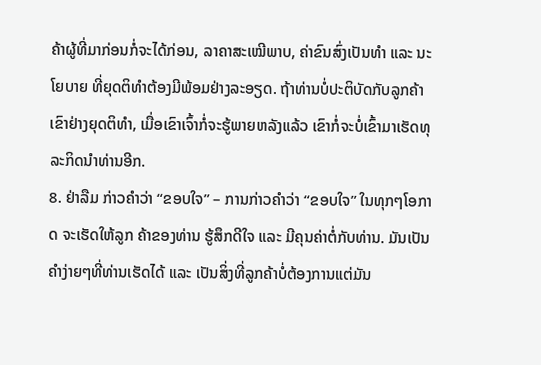ຄ້າຜູ້ທີ່ມາກ່ອນກໍ່ຈະໄດ້ກ່ອນ, ລາຄາສະເໝີພາບ, ຄ່າຂົນສົ່ງເປັນທຳ ແລະ ນະໂຍບາຍ ທີ່ຍຸດຕິທຳຕ້ອງມີພ້ອມຢ່າງລະອຽດ. ຖ້າທ່ານບໍ່ປະຕິບັດກັບລູກຄ້າເຂົາຢ່າງຍຸດຕິທຳ, ເມື່ອເຂົາເຈົ້າກໍ່ຈະຮູ້ພາຍຫລັງແລ້ວ ເຂົາກໍ່ຈະບໍ່ເຂົ້າມາເຮັດທຸລະກິດນຳທ່ານອີກ.
8. ຢ່າລືມ ກ່າວຄຳວ່າ “ຂອບໃຈ” – ການກ່າວຄຳວ່າ “ຂອບໃຈ” ໃນທຸກໆໂອກາດ ຈະເຮັດໃຫ້ລູກ ຄ້າຂອງທ່ານ ຮູ້ສຶກດີໃຈ ແລະ ມີຄຸນຄ່າຕໍ່ກັບທ່ານ. ມັນເປັນຄຳງ່າຍໆທີ່ທ່ານເຮັດໄດ້ ແລະ ເປັນສິ່ງທີ່ລູກຄ້າບໍ່ຕ້ອງການແຕ່ມັນ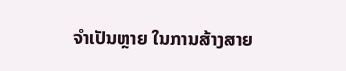ຈຳເປັນຫຼາຍ ໃນການສ້າງສາຍ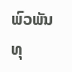ພົວພັນທຸ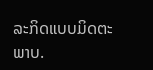ລະກິດແບບມິດຕະພາບ.